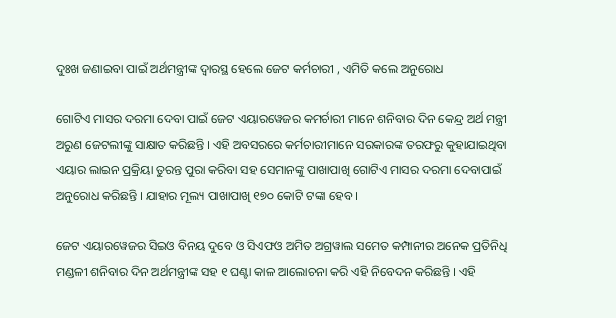ଦୁଃଖ ଜଣାଇବା ପାଇଁ ଅର୍ଥମନ୍ତ୍ରୀଙ୍କ ଦ୍ବାରସ୍ଥ ହେଲେ ଜେଟ କର୍ମଚାରୀ , ଏମିତି କଲେ ଅନୁରୋଧ

ଗୋଟିଏ ମାସର ଦରମା ଦେବା ପାଇଁ ଜେଟ ଏୟାରୱେଜର କମର୍ଚାରୀ ମାନେ ଶନିବାର ଦିନ କେନ୍ଦ୍ର ଅର୍ଥ ମନ୍ତ୍ରୀ ଅରୁଣ ଜେଟଲୀଙ୍କୁ ସାକ୍ଷାତ କରିଛନ୍ତି । ଏହି ଅବସରରେ କର୍ମଚାରୀମାନେ ସରକାରଙ୍କ ତରଫରୁ କୁହାଯାଇଥିବା ଏୟାର ଲାଇନ ପ୍ରକ୍ରିୟା ତୁରନ୍ତ ପୁରା କରିବା ସହ ସେମାନଙ୍କୁ ପାଖାପାଖି ଗୋଟିଏ ମାସର ଦରମା ଦେବାପାଇଁ ଅନୁରୋଧ କରିଛନ୍ତି । ଯାହାର ମୂଲ୍ୟ ପାଖାପାଖି ୧୭୦ କୋଟି ଟଙ୍କା ହେବ ।

ଜେଟ ଏୟାରୱେଜର ସିଇଓ ବିନୟ ଦୁବେ ଓ ସିଏଫଓ ଅମିତ ଅଗ୍ରୱାଲ ସମେତ କମ୍ପାନୀର ଅନେକ ପ୍ରତିନିଧି ମଣ୍ଡଳୀ ଶନିବାର ଦିନ ଅର୍ଥମନ୍ତ୍ରୀଙ୍କ ସହ ୧ ଘଣ୍ଟା କାଳ ଆଲୋଚନା କରି ଏହି ନିବେଦନ କରିଛନ୍ତି । ଏହି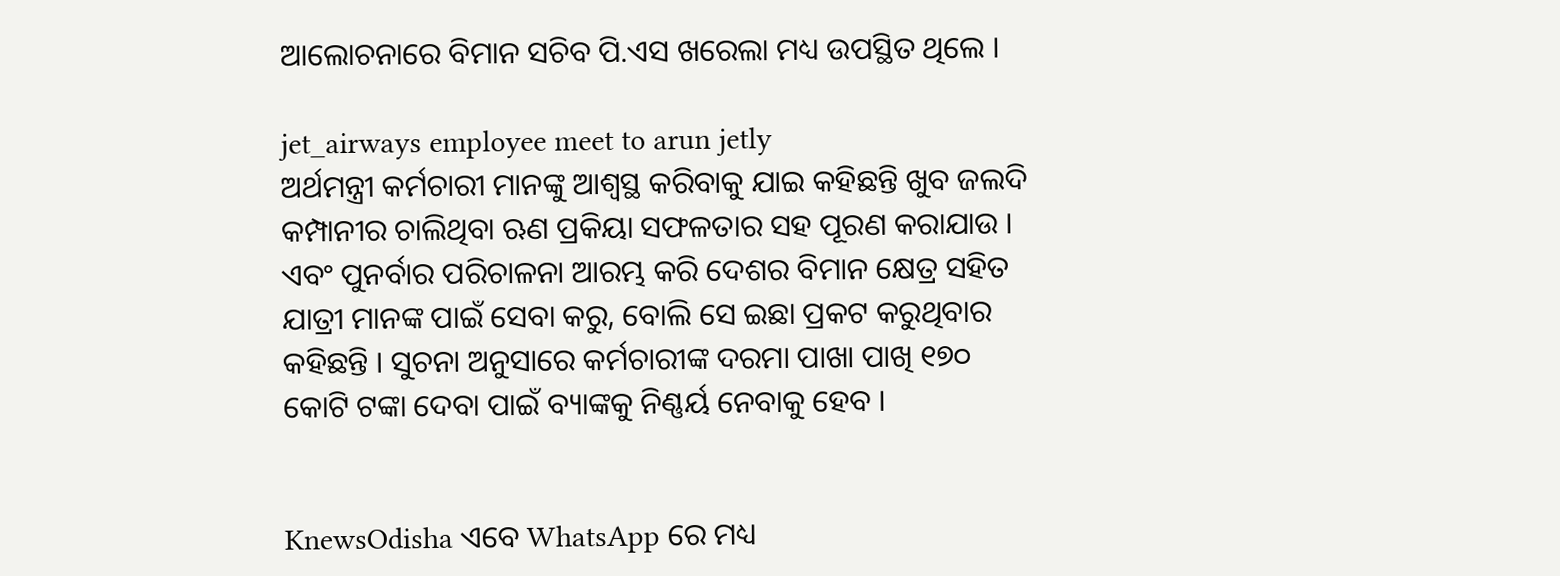ଆଲୋଚନାରେ ବିମାନ ସଚିବ ପି.ଏସ ଖରେଲା ମଧ୍ୟ ଉପସ୍ଥିତ ଥିଲେ ।

jet_airways employee meet to arun jetly
ଅର୍ଥମନ୍ତ୍ରୀ କର୍ମଚାରୀ ମାନଙ୍କୁ ଆଶ୍ବସ୍ଥ କରିବାକୁ ଯାଇ କହିଛନ୍ତି ଖୁବ ଜଲଦି କମ୍ପାନୀର ଚାଲିଥିବା ଋଣ ପ୍ରକିୟା ସଫଳତାର ସହ ପୂରଣ କରାଯାଉ । ଏବଂ ପୁନର୍ବାର ପରିଚାଳନା ଆରମ୍ଭ କରି ଦେଶର ବିମାନ କ୍ଷେତ୍ର ସହିତ ଯାତ୍ରୀ ମାନଙ୍କ ପାଇଁ ସେବା କରୁ, ବୋଲି ସେ ଇଛା ପ୍ରକଟ କରୁଥିବାର କହିଛନ୍ତି । ସୁଚନା ଅନୁସାରେ କର୍ମଚାରୀଙ୍କ ଦରମା ପାଖା ପାଖି ୧୭୦ କୋଟି ଟଙ୍କା ଦେବା ପାଇଁ ବ୍ୟାଙ୍କକୁ ନିଣ୍ଣର୍ୟ ନେବାକୁ ହେବ ।


KnewsOdisha ଏବେ WhatsApp ରେ ମଧ୍ୟ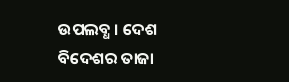ଉପଲବ୍ଧ । ଦେଶ ବିଦେଶର ତାଜା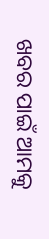ଖବର ପାଇଁ ଆମକୁ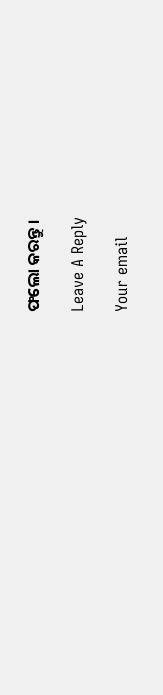ଫଲୋ କରନ୍ତୁ ।

Leave A Reply

Your email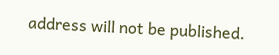address will not be published.